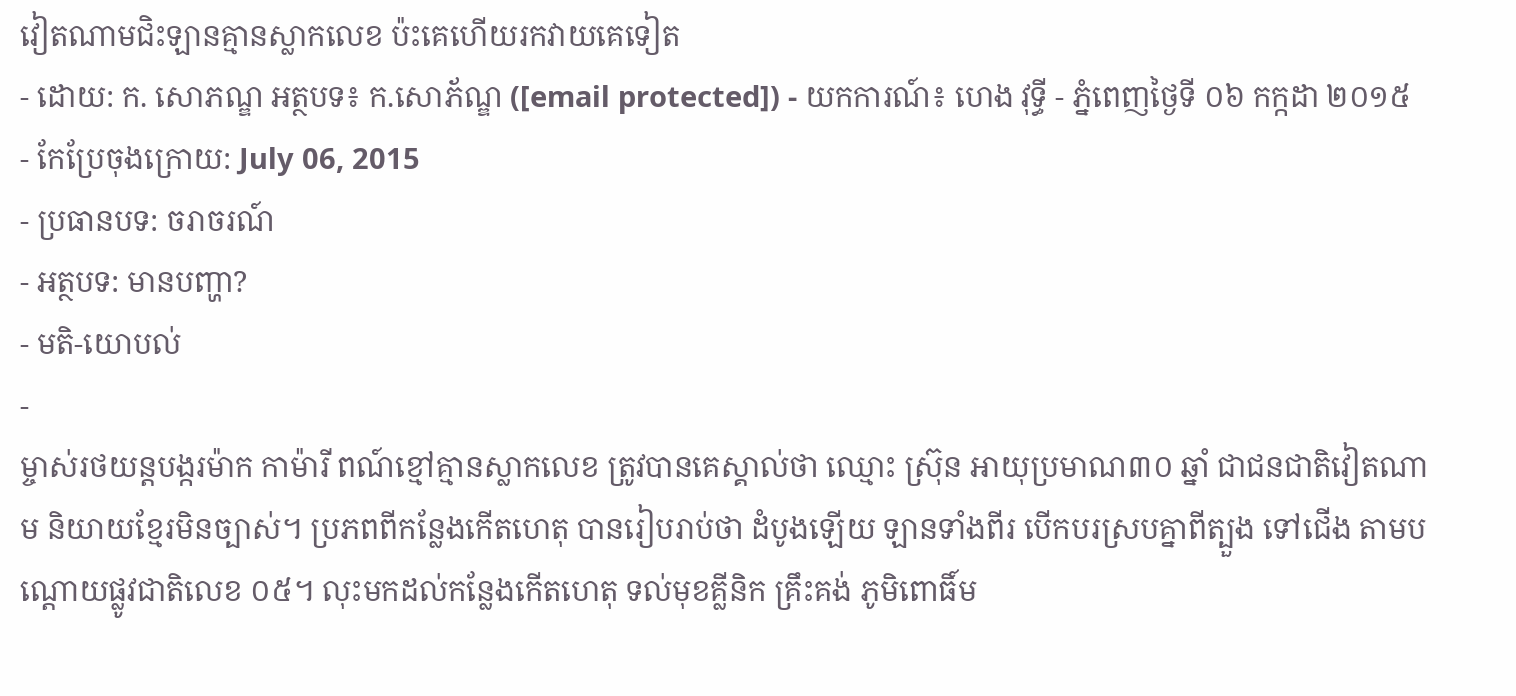វៀតណាមជិះឡានគ្មានស្លាកលេខ ប៉ះគេហើយរកវាយគេទៀត
- ដោយ: ក. សោភណ្ឌ អត្ថបទ៖ ក.សោភ័ណ្ឌ ([email protected]) - យកការណ៍៖ ហេង វុទ្ធី - ភ្នំពេញថ្ងៃទី ០៦ កក្កដា ២០១៥
- កែប្រែចុងក្រោយ: July 06, 2015
- ប្រធានបទ: ចរាចរណ៍
- អត្ថបទ: មានបញ្ហា?
- មតិ-យោបល់
-
ម្ចាស់រថយន្តបង្ករម៉ាក កាម៉ារី ពណ៍ខ្មៅគ្មានស្លាកលេខ ត្រូវបានគេស្គាល់ថា ឈ្មោះ ស្រ៊ុន អាយុប្រមាណ៣០ ឆ្នាំ ជាជនជាតិវៀតណាម និយាយខ្មែរមិនច្បាស់។ ប្រភពពីកន្លែងកើតហេតុ បានរៀបរាប់ថា ដំបូងឡើយ ឡានទាំងពីរ បើកបរស្របគ្នាពីត្បួង ទៅជើង តាមបណ្តោយផ្លូវជាតិលេខ ០៥។ លុះមកដល់កន្លែងកើតហេតុ ទល់មុខគ្លីនិក គ្រឹះគង់ ភូមិពោធិ៍ម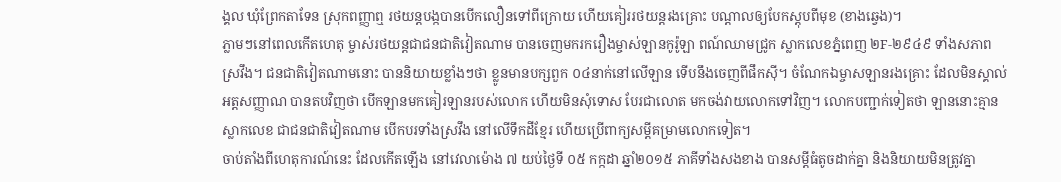ង្គល ឃុំព្រែកតាទែន ស្រុកពញ្ញាឮ រថយន្តបង្កបានបើកលឿនទៅពីក្រោយ ហើយគៀររថយន្តរងគ្រោះ បណ្តាលឲ្យបែកស្តុបពីមុខ (ខាងឆ្វេង)។
ភ្លាមៗនៅពេលកើតហេតុ ម្ចាស់រថយន្ដជាជនជាតិវៀតណាម បានចេញមករករឿងម្ចាស់ឡានកូរ៉ូឡា ពណ៍ឈាមជ្រូក ស្លាកលេខភ្នំពេញ ២F-២៩៤៩ ទាំងសភាពស្រវឹង។ ជនជាតិវៀតណាមនោះ បាននិយាយខ្លាំងៗថា ខ្លូនមានបក្សពួក ០៤នាក់នៅលើឡាន ទើបនឹងចេញពីផឹកស៊ី។ ចំណែកឯម្ចាសឡានរងគ្រោះ ដែលមិនស្គាល់អត្តសញ្ញាណ បានតបវិញថា បើកឡានមកគៀរឡានរបស់លោក ហើយមិនសុំទោស បែរជាលោត មកចង់វាយលោកទៅវិញ។ លោកបញ្ជាក់ទៀតថា ឡាននោះគ្មានស្លាកលេខ ជាជនជាតិវៀតណាម បើកបរទាំងស្រវឹង នៅលើទឹកដីខ្មែរ ហើយប្រើពាក្យសម្តីគម្រាមលោកទៀត។
ចាប់តាំងពីហេតុការណ៍នេះ ដែលកើតឡើង នៅវេលាម៉ោង ៧ យប់ថ្ងៃទី ០៥ កក្កដា ឆ្នាំ២០១៥ ភាគីទាំងសងខាង បានសម្ដីធំតូចដាក់គ្នា និងនិយាយមិនត្រូវគ្នា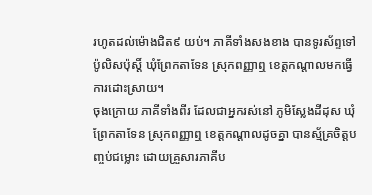រហូតដល់ម៉ោងជិត៩ យប់។ ភាគីទាំងសងខាង បានទូរស័ព្ទទៅប៉ូលិសប៉ុស្តិ៍ ឃុំព្រែកតាទែន ស្រុកពញ្ញាឮ ខេត្តកណ្តាលមកធ្វើការដោះស្រាយ។
ចុងក្រោយ ភាគីទាំងពីរ ដែលជាអ្នករស់នៅ ភូមិស្លែងដីដុស ឃុំព្រែកតាទែន ស្រុកពញ្ញាឮ ខេត្តកណ្តាលដូចគ្នា បានស្ម័គ្រចិត្តបញ្ចប់ជម្លោះ ដោយគ្រួសារភាគីប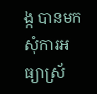ង្ក បានមកសុំការអធ្យាស្រ័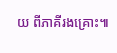យ ពីភាគីរងគ្រោះ៕